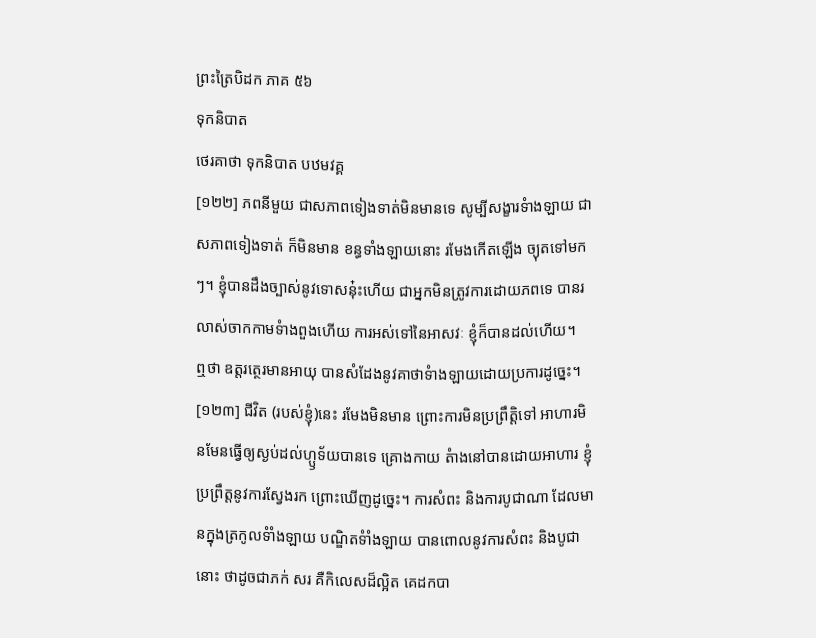ព្រះត្រៃបិដក ភាគ ៥៦
ទុកនិបាត
ថេរគាថា ទុកនិបាត បឋមវគ្គ
[១២២] ភពនីមួយ ជាសភាពទៀងទាត់មិនមានទេ សូម្បីសង្ខារទំាងឡាយ ជាសភាពទៀងទាត់ ក៏មិនមាន ខន្ធទាំងឡាយនោះ រមែងកើតឡើង ច្យុតទៅមក ៗ។ ខ្ញុំបានដឹងច្បាស់នូវទោសនុ៎ះហើយ ជាអ្នកមិនត្រូវការដោយភពទេ បានរលាស់ចាកកាមទំាងពួងហើយ ការអស់ទៅនៃអាសវៈ ខ្ញុំក៏បានដល់ហើយ។
ឮថា ឧត្តរត្ថេរមានអាយុ បានសំដែងនូវគាថាទំាងឡាយដោយប្រការដូច្នេះ។
[១២៣] ជីវិត (របស់ខ្ញុំ)នេះ រមែងមិនមាន ព្រោះការមិនប្រព្រឹត្តិទៅ អាហារមិនមែនធ្វើឲ្យស្ងប់ដល់ហ្ឫទ័យបានទេ គ្រោងកាយ តំាងនៅបានដោយអាហារ ខ្ញុំប្រព្រឹត្តនូវការស្វែងរក ព្រោះឃើញដូច្នេះ។ ការសំពះ និងការបូជាណា ដែលមានក្នុងត្រកូលទំាំងឡាយ បណ្ឌិតទំាំងឡាយ បានពោលនូវការសំពះ និងបូជានោះ ថាដូចជាភក់ សរ គឺកិលេសដ៏ល្អិត គេដកបា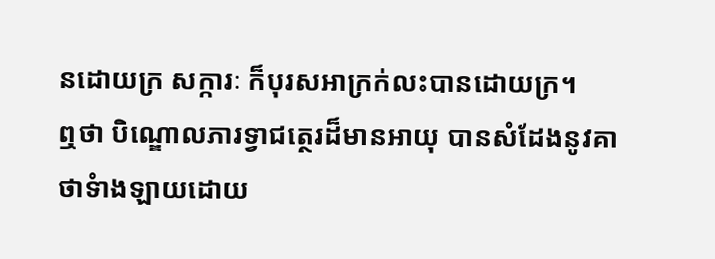នដោយក្រ សក្ការៈ ក៏បុរសអាក្រក់លះបានដោយក្រ។
ឮថា បិណ្ឌោលភារទ្វាជត្ថេរដ៏មានអាយុ បានសំដែងនូវគាថាទំាងឡាយដោយ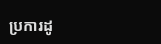ប្រការដូ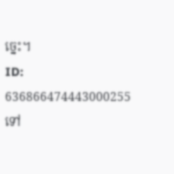ច្នេះ។
ID: 636866474443000255
ទៅ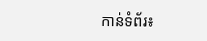កាន់ទំព័រ៖